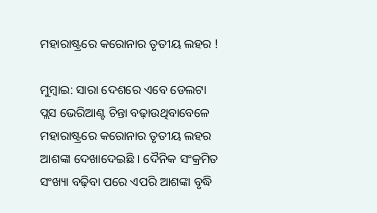ମହାରାଷ୍ଟ୍ରରେ କରୋନାର ତୃତୀୟ ଲହର !

ମୁମ୍ୱାଇ: ସାରା ଦେଶରେ ଏବେ ଡେଲଟା ପ୍ଲସ ଭେରିଆଣ୍ଟ ଚିନ୍ତା ବଢ଼ାଉଥିବାବେଳେ ମହାରାଷ୍ଟ୍ରରେ କରୋନାର ତୃତୀୟ ଲହର ଆଶଙ୍କା ଦେଖାଦେଇଛି । ଦୈନିକ ସଂକ୍ରମିତ ସଂଖ୍ୟା ବଢ଼ିବା ପରେ ଏପରି ଆଶଙ୍କା ବୃଦ୍ଧି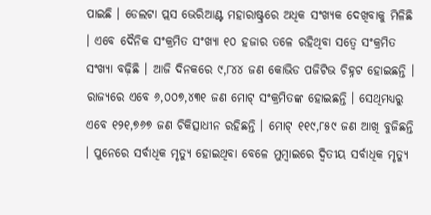ପାଇଛି । ଡେଲଟା ପ୍ଲସ ଭେରିଆଣ୍ଟ ମହାରାଷ୍ଟ୍ରରେ ଅଧିକ ସଂଖ୍ୟକ ଦେଖିବାକୁ ମିଳିଛି । ଏବେ ଦୈନିକ ସଂକ୍ରମିତ ସଂଖ୍ୟା ୧୦ ହଜାର ତଳେ ରହିଥିବା ସତ୍ୱେ ସଂକ୍ରମିତ ସଂଖ୍ୟା ବଢ଼ିଛି । ଆଜି ଦିନକରେ ୯,୮୪୪ ଜଣ କୋଭିଡ ପଜିଟିଭ ଚିହ୍ନଟ ହୋଇଛନ୍ତି । ରାଜ୍ୟରେ ଏବେ ୬,୦୦୭,୪୩୧ ଜଣ ମୋଟ୍ ସଂକ୍ରମିତଙ୍କ ହୋଇଛନ୍ତି । ସେଥିମଧ୍ୟରୁ ଏବେ ୧୨୧,୭୬୭ ଜଣ ଚିକିତ୍ସାଧୀନ ରହିଛନ୍ତି । ମୋଟ୍ ୧୧୯,୮୫୯ ଜଣ ଆଖି ବୁଜିଛନ୍ତି । ପୁନେରେ ସର୍ବାଧିକ ମୃତ୍ୟୁ ହୋଇଥିବା ବେଳେ ମୁମ୍ୱାଇରେ ଦ୍ୱିତୀୟ ସର୍ବାଧିକ ମୃତ୍ୟୁ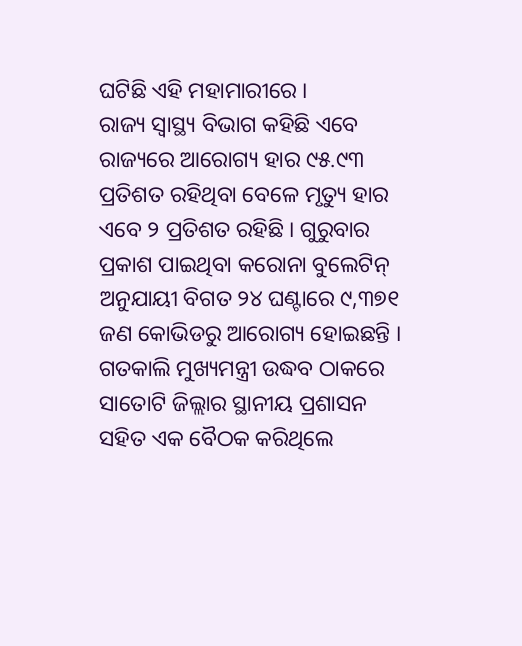ଘଟିଛି ଏହି ମହାମାରୀରେ ।
ରାଜ୍ୟ ସ୍ୱାସ୍ଥ୍ୟ ବିଭାଗ କହିଛି ଏବେ ରାଜ୍ୟରେ ଆରୋଗ୍ୟ ହାର ୯୫.୯୩ ପ୍ରତିଶତ ରହିଥିବା ବେଳେ ମୃତ୍ୟୁ ହାର ଏବେ ୨ ପ୍ରତିଶତ ରହିଛି । ଗୁରୁବାର ପ୍ରକାଶ ପାଇଥିବା କରୋନା ବୁଲେଟିନ୍ ଅନୁଯାୟୀ ବିଗତ ୨୪ ଘଣ୍ଟାରେ ୯,୩୭୧ ଜଣ କୋଭିଡରୁ ଆରୋଗ୍ୟ ହୋଇଛନ୍ତି ।
ଗତକାଲି ମୁଖ୍ୟମନ୍ତ୍ରୀ ଉଦ୍ଧବ ଠାକରେ ସାତୋଟି ଜିଲ୍ଲାର ସ୍ଥାନୀୟ ପ୍ରଶାସନ ସହିତ ଏକ ବୈଠକ କରିଥିଲେ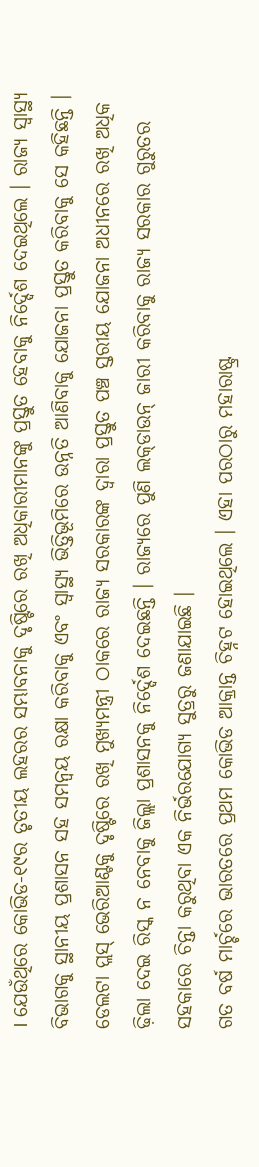। ଯେଉଁଥିରେ କୋଭିଡ-୧୯ର ତୃତୀୟ ଲହରର ସମ୍ଭାବନାକୁ ଦୃଷ୍ଟିରେ ରଖି ଅଧିକାରୀମାନଙ୍କୁ ପ୍ରସ୍ତୁତ ହେବାକୁ ନିର୍ଦ୍ଦେଶ ଦେଇଥିଲେ । ରାଜ୍ୟ ସ୍ୱାସ୍ଥ୍ୟ ବିଭାଗକୁ ସ୍ଥାନୀୟ ପ୍ରଶାସନ ସହ ସମନ୍ୱୟ ରକ୍ଷା କରିବାକୁ ଏବଂ ସ୍ୱାସ୍ଥ୍ୟ ଭିତ୍ତିଭୂମିରେ ଉନ୍ନତି ଆଣିବାକୁ ଯୋଜନା ପ୍ରସ୍ତୁତ କରିବାକୁ ସେ କହିଛନ୍ତି । ଡେଲଟା ପ୍ଲସ୍ ଭେରିଆଣ୍ଟକୁ ଦୃଷ୍ଟିରେ ରଖି ମୁଖ୍ୟମନ୍ତ୍ରୀ ଠାକରେ ରାଜ୍ୟ ସରକାରଙ୍କ ଦ୍ୱାରା ପ୍ରସ୍ତୁତ ପଞ୍ଚ ସ୍ତରୀୟ ଯୋଜନା ଅଧୀନରେ ରଖି ଅଧିକ ଢ଼ିଲା ଦେଇ ରିସ୍କ ନ ନେବାକୁ ଜିଲ୍ଲା ପ୍ରଶାସନକୁ ନିର୍ଦ୍ଦେଶ ଦେଇଛନ୍ତି । ରାଜ୍ୟରେ ପୁଣି ଲକ୍‌ଡାଉନ୍ ଜାରୀ କରିବାକୁ ରାଜ୍ୟ ସରକାର ଗୁରୁତର ସହକାରେ ଚିନ୍ତା କରୁଥିବା ଏକ ନିର୍ଭରଯୋଗ୍ୟ ସୁତ୍ରରୁ ଜଣାଯାଇଛି ।
ଗତ ବର୍ଷ ମାର୍ଚ୍ଚରେ ଭାରତରେ ପ୍ରଥମ କୋଭିଡ ଆକ୍ରାନ୍ତ ଚିହ୍ନଟ ହୋଇଥିଲେ । ଏହା ପରଠାରୁ ମହାରାଷ୍ଟ୍ର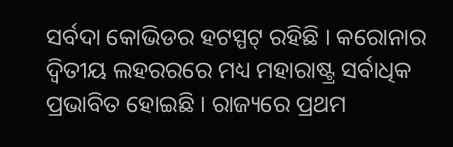ସର୍ବଦା କୋଭିଡର ହଟସ୍ପଟ୍ ରହିଛି । କରୋନାର ଦ୍ୱିତୀୟ ଲହରରରେ ମଧ୍ୟ ମହାରାଷ୍ଟ୍ର ସର୍ବାଧିକ ପ୍ରଭାବିତ ହୋଇଛି । ରାଜ୍ୟରେ ପ୍ରଥମ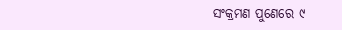ସଂକ୍ରମଣ ପୁଣେରେ ୯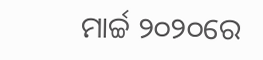ମାର୍ଚ୍ଚ ୨୦୨୦ରେ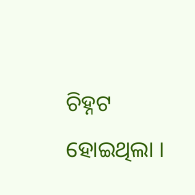ଚିହ୍ନଟ ହୋଇଥିଲା ।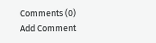Comments (0)
Add Comment